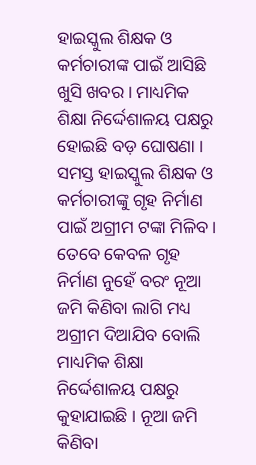ହାଇସ୍କୁଲ ଶିକ୍ଷକ ଓ କର୍ମଚାରୀଙ୍କ ପାଇଁ ଆସିଛି ଖୁସି ଖବର । ମାଧ୍ୟମିକ ଶିକ୍ଷା ନିର୍ଦ୍ଦେଶାଳୟ ପକ୍ଷରୁ ହୋଇଛି ବଡ଼ ଘୋଷଣା । ସମସ୍ତ ହାଇସ୍କୁଲ ଶିକ୍ଷକ ଓ କର୍ମଚାରୀଙ୍କୁ ଗୃହ ନିର୍ମାଣ ପାଇଁ ଅଗ୍ରୀମ ଟଙ୍କା ମିଳିବ । ତେବେ କେବଳ ଗୃହ ନିର୍ମାଣ ନୁହେଁ ବରଂ ନୂଆ ଜମି କିଣିବା ଲାଗି ମଧ୍ୟ ଅଗ୍ରୀମ ଦିଆଯିବ ବୋଲି ମାଧ୍ୟମିକ ଶିକ୍ଷା ନିର୍ଦ୍ଦେଶାଳୟ ପକ୍ଷରୁ କୁହାଯାଇଛି । ନୂଆ ଜମି କିଣିବା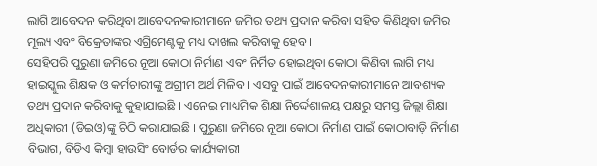ଲାଗି ଆବେଦନ କରିଥିବା ଆବେଦନକାରୀମାନେ ଜମିର ତଥ୍ୟ ପ୍ରଦାନ କରିବା ସହିତ କିଣିଥିବା ଜମିର ମୂଲ୍ୟ ଏବଂ ବିକ୍ରେତାଙ୍କର ଏଗ୍ରିମେଣ୍ଟକୁ ମଧ୍ୟ ଦାଖଲ କରିବାକୁ ହେବ ।
ସେହିପରି ପୁରୁଣା ଜମିରେ ନୂଆ କୋଠା ନିର୍ମାଣ ଏବଂ ନିର୍ମିତ ହୋଇଥିବା କୋଠା କିଣିବା ଲାଗି ମଧ୍ୟ ହାଇସ୍କୁଲ ଶିକ୍ଷକ ଓ କର୍ମଚାରୀଙ୍କୁ ଅଗ୍ରୀମ ଅର୍ଥ ମିଳିବ । ଏସବୁ ପାଇଁ ଆବେଦନକାରୀମାନେ ଆବଶ୍ୟକ ତଥ୍ୟ ପ୍ରଦାନ କରିବାକୁ କୁହାଯାଇଛି । ଏନେଇ ମାଧ୍ୟମିକ ଶିକ୍ଷା ନିର୍ଦ୍ଦେଶାଳୟ ପକ୍ଷରୁ ସମସ୍ତ ଜିଲ୍ଲା ଶିକ୍ଷା ଅଧିକାରୀ (ଡିଇଓ)ଙ୍କୁ ଚିଠି କରାଯାଇଛି । ପୁରୁଣା ଜମିରେ ନୂଆ କୋଠା ନିର୍ମାଣ ପାଇଁ କୋଠାବାଡ଼ି ନିର୍ମାଣ ବିଭାଗ, ବିଡିଏ କିମ୍ବା ହାଉସିଂ ବୋର୍ଡର କାର୍ଯ୍ୟକାରୀ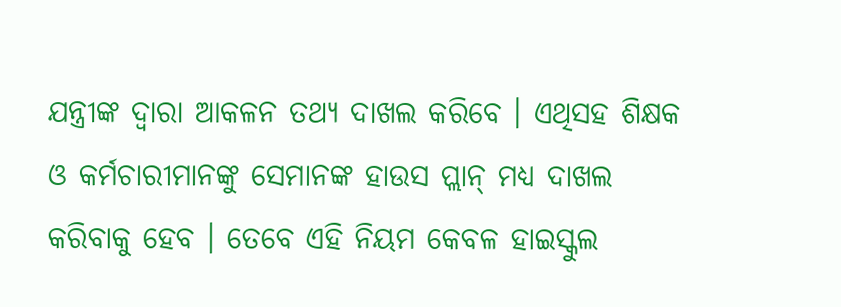ଯନ୍ତ୍ରୀଙ୍କ ଦ୍ଵାରା ଆକଳନ ତଥ୍ୟ ଦାଖଲ କରିବେ । ଏଥିସହ ଶିକ୍ଷକ ଓ କର୍ମଚାରୀମାନଙ୍କୁ ସେମାନଙ୍କ ହାଉସ ପ୍ଲାନ୍ ମଧ୍ୟ ଦାଖଲ କରିବାକୁ ହେବ । ତେବେ ଏହି ନିୟମ କେବଳ ହାଇସ୍କୁଲ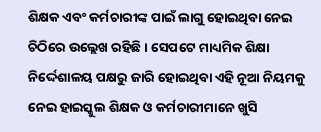ଶିକ୍ଷକ ଏବଂ କର୍ମଚାରୀଙ୍କ ପାଇଁ ଲାଗୁ ହୋଇଥିବା ନେଇ ଚିଠିରେ ଉଲ୍ଲେଖ ରହିଛି । ସେପଟେ ମାଧ୍ୟମିକ ଶିକ୍ଷା ନିର୍ଦ୍ଦେଶାଳୟ ପକ୍ଷରୁ ଜାରି ହୋଇଥିବା ଏହି ନୂଆ ନିୟମକୁ ନେଇ ହାଇସ୍କୁଲ ଶିକ୍ଷକ ଓ କର୍ମଚାରୀମାନେ ଖୁସି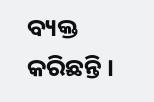ବ୍ୟକ୍ତ କରିଛନ୍ତି ।